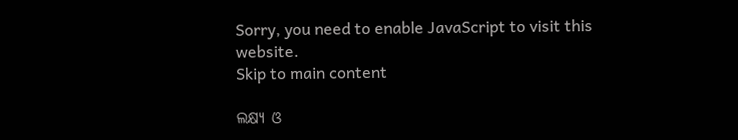Sorry, you need to enable JavaScript to visit this website.
Skip to main content

ଲକ୍ଷ୍ୟ ଓ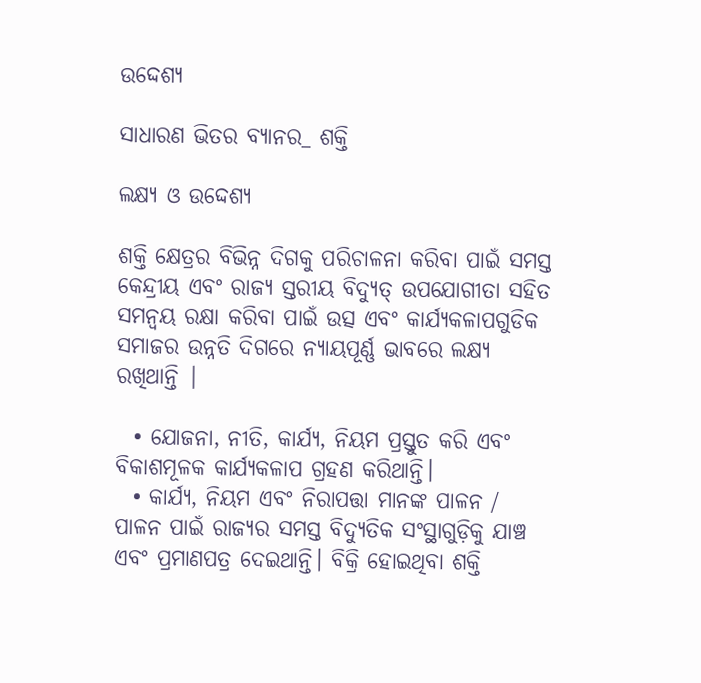ଉଦ୍ଦେଶ୍ୟ

ସାଧାରଣ ଭିତର ବ୍ୟାନର_ ଶକ୍ତି

ଲକ୍ଷ୍ୟ ଓ ଉଦ୍ଦେଶ୍ୟ

ଶକ୍ତି କ୍ଷେତ୍ରର ବିଭିନ୍ନ ଦିଗକୁ ପରିଚାଳନା କରିବା ପାଇଁ ସମସ୍ତ କେନ୍ଦ୍ରୀୟ ଏବଂ ରାଜ୍ୟ ସ୍ତରୀୟ ବିଦ୍ୟୁତ୍ ଉପଯୋଗୀତା ସହିତ ସମନ୍ୱୟ ରକ୍ଷା କରିବା ପାଇଁ ଉତ୍ସ ଏବଂ କାର୍ଯ୍ୟକଳାପଗୁଡିକ ସମାଜର ଉନ୍ନତି ଦିଗରେ ନ୍ୟାୟପୂର୍ଣ୍ଣ ଭାବରେ ଲକ୍ଷ୍ୟ ରଖିଥାନ୍ତି |

  • ଯୋଜନା, ନୀତି, କାର୍ଯ୍ୟ, ନିୟମ ପ୍ରସ୍ତୁତ କରି ଏବଂ ବିକାଶମୂଳକ କାର୍ଯ୍ୟକଳାପ ଗ୍ରହଣ କରିଥାନ୍ତି।
  • କାର୍ଯ୍ୟ, ନିୟମ ଏବଂ ନିରାପତ୍ତା ମାନଙ୍କ ପାଳନ / ପାଳନ ପାଇଁ ରାଜ୍ୟର ସମସ୍ତ ବିଦ୍ୟୁତିକ ସଂସ୍ଥାଗୁଡ଼ିକୁ ଯାଞ୍ଚ ଏବଂ ପ୍ରମାଣପତ୍ର ଦେଇଥାନ୍ତି। ବିକ୍ରି ହୋଇଥିବା ଶକ୍ତି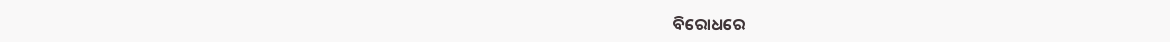ବିରୋଧରେ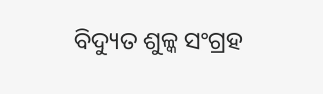ବିଦ୍ୟୁତ ଶୁଳ୍କ ସଂଗ୍ରହ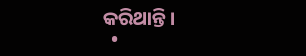କରିଥାନ୍ତି।
  •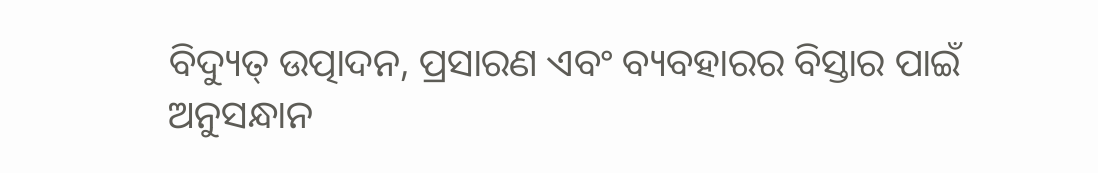ବିଦ୍ୟୁତ୍ ଉତ୍ପାଦନ, ପ୍ରସାରଣ ଏବଂ ବ୍ୟବହାରର ବିସ୍ତାର ପାଇଁ ଅନୁସନ୍ଧାନ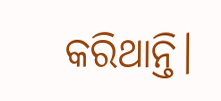କରିଥାନ୍ତି।